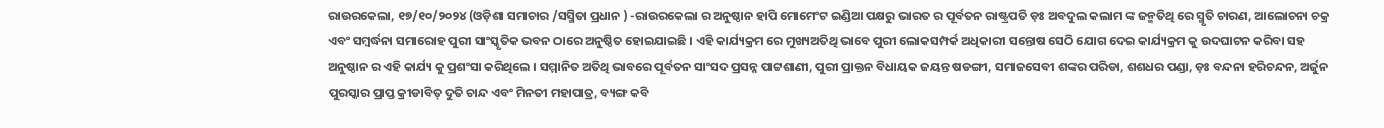ରାଉରକେଲା, ୧୭/୧୦/୨୦୨୪ (ଓଡ଼ିଶା ସମାଚାର /ସସ୍ମିତା ପ୍ରଧାନ ) -ରାଉରକେଲା ର ଅନୁଷ୍ଠାନ ହାପି ମୋମେଂଟ ଇଣ୍ଡିଆ ପକ୍ଷରୁ ଭାରତ ର ପୂର୍ବତନ ରାଷ୍ଟ୍ରପତି ଡ଼ଃ ଅବଦୁଲ କଲାମ ଙ୍କ ଜନ୍ମତିଥି ରେ ସ୍ମୃତି ଚାରଣ, ଆଲୋଚନା ଚକ୍ର ଏବଂ ସମ୍ବର୍ଦ୍ଧନା ସମାରୋହ ପୁରୀ ସାଂସ୍କୃତିକ ଭବନ ଠାରେ ଅନୁଷ୍ଠିତ ହୋଇଯାଇଛି । ଏହି କାର୍ଯ୍ୟକ୍ରମ ରେ ମୁଖ୍ୟଅତିଥି ଭାବେ ପୁରୀ ଲୋକସମ୍ପର୍କ ଅଧିକାରୀ ସନ୍ତୋଷ ସେଠି ଯୋଗ ଦେଇ କାର୍ଯ୍ୟକ୍ରମ କୁ ଉଦଘାଟନ କରିବା ସହ ଅନୁଷ୍ଠାନ ର ଏହି କାର୍ଯ୍ୟ କୁ ପ୍ରଶଂସା କରିଥିଲେ । ସମ୍ମାନିତ ଅତିଥି ଭାବରେ ପୂର୍ବତନ ସାଂସଦ ପ୍ରସନ୍ନ ପାଟ୍ଟଶାଣୀ, ପୁରୀ ପ୍ରାକ୍ତନ ବିଧାୟକ ଜୟନ୍ତ ଷଡଙ୍ଗୀ, ସମାଜସେବୀ ଶଙ୍କର ପରିଡା, ଶଶଧର ପଣ୍ଡା, ଡ଼ଃ ବନ୍ଦନା ହରିଚନ୍ଦନ, ଅର୍ଜୁନ ପୁରସ୍କାର ପ୍ରାପ୍ତ କ୍ରୀଡାବିତ୍ ଦୁତି ଚାନ୍ଦ ଏବଂ ମିନତୀ ମହାପାତ୍ର, ବ୍ୟଙ୍ଗ କବି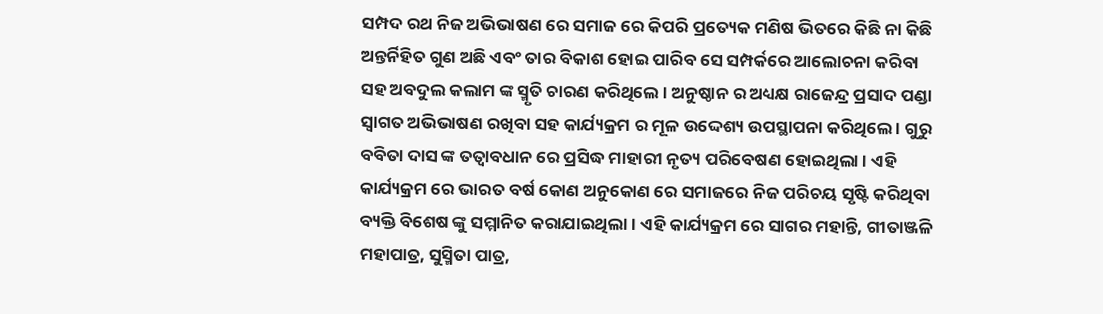ସମ୍ପଦ ରଥ ନିଜ ଅଭିଭାଷଣ ରେ ସମାଜ ରେ କିପରି ପ୍ରତ୍ୟେକ ମଣିଷ ଭିତରେ କିଛି ନା କିଛି ଅନ୍ତର୍ନିହିତ ଗୁଣ ଅଛି ଏବଂ ତାର ବିକାଶ ହୋଇ ପାରିବ ସେ ସମ୍ପର୍କରେ ଆଲୋଚନା କରିବା ସହ ଅବଦୁଲ କଲାମ ଙ୍କ ସ୍ମୃତି ଚାରଣ କରିଥିଲେ । ଅନୁଷ୍ଠାନ ର ଅଧ୍ୟକ୍ଷ ରାଜେନ୍ଦ୍ର ପ୍ରସାଦ ପଣ୍ଡା ସ୍ୱାଗତ ଅଭିଭାଷଣ ରଖିବା ସହ କାର୍ଯ୍ୟକ୍ରମ ର ମୂଳ ଉଦ୍ଦେଶ୍ୟ ଉପସ୍ଥାପନା କରିଥିଲେ । ଗୁରୁ ବବିତା ଦାସ ଙ୍କ ତତ୍ଵାବଧାନ ରେ ପ୍ରସିଦ୍ଧ ମାହାରୀ ନୃତ୍ୟ ପରିବେଷଣ ହୋଇଥିଲା । ଏହି କାର୍ଯ୍ୟକ୍ରମ ରେ ଭାରତ ବର୍ଷ କୋଣ ଅନୁକୋଣ ରେ ସମାଜରେ ନିଜ ପରିଚୟ ସୃଷ୍ଟି କରିଥିବା ବ୍ୟକ୍ତି ବିଶେଷ ଙ୍କୁ ସମ୍ମାନିତ କରାଯାଇଥିଲା । ଏହି କାର୍ଯ୍ୟକ୍ରମ ରେ ସାଗର ମହାନ୍ତି, ଗୀତାଞ୍ଜଳି ମହାପାତ୍ର, ସୁସ୍ମିତା ପାତ୍ର,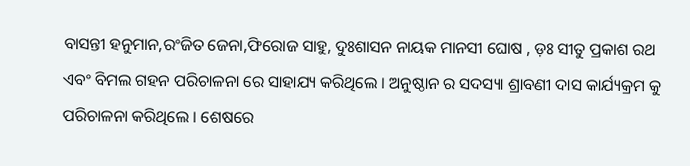ବାସନ୍ତୀ ହନୁମାନ,ରଂଜିତ ଜେନା,ଫିରୋଜ ସାହୁ, ଦୁଃଶାସନ ନାୟକ ମାନସୀ ଘୋଷ , ଡ଼ଃ ସୀତୁ ପ୍ରକାଶ ରଥ ଏବଂ ବିମଲ ଗହନ ପରିଚାଳନା ରେ ସାହାଯ୍ୟ କରିଥିଲେ । ଅନୁଷ୍ଠାନ ର ସଦସ୍ୟା ଶ୍ରାବଣୀ ଦାସ କାର୍ଯ୍ୟକ୍ରମ କୁ ପରିଚାଳନା କରିଥିଲେ । ଶେଷରେ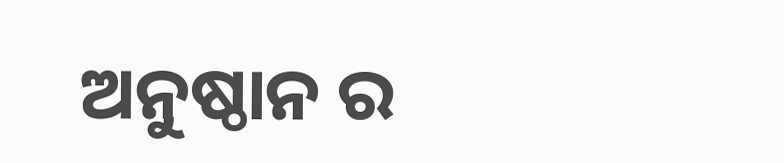ଅନୁଷ୍ଠାନ ର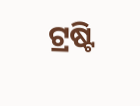ଟ୍ରଷ୍ଟି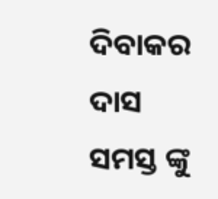ଦିବାକର ଦାସ ସମସ୍ତ ଙ୍କୁ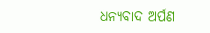ଧନ୍ୟବାଦ ଅର୍ପଣ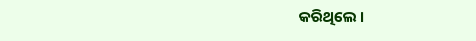କରିଥିଲେ ।